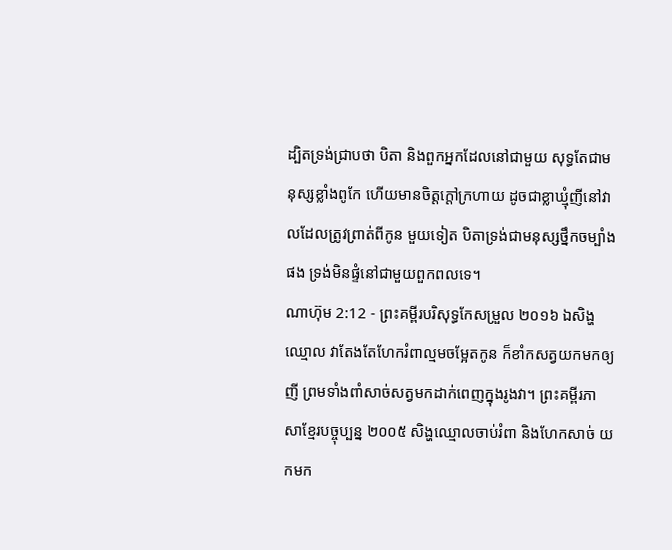ដ្បិតទ្រង់ជ្រាបថា បិតា និងពួកអ្នកដែលនៅជាមួយ សុទ្ធតែជាមនុស្សខ្លាំងពូកែ ហើយមានចិត្តក្តៅក្រហាយ ដូចជាខ្លាឃ្មុំញីនៅវាលដែលត្រូវព្រាត់ពីកូន មួយទៀត បិតាទ្រង់ជាមនុស្សថ្នឹកចម្បាំងផង ទ្រង់មិនផ្ទំនៅជាមួយពួកពលទេ។
ណាហ៊ុម 2:12 - ព្រះគម្ពីរបរិសុទ្ធកែសម្រួល ២០១៦ ឯសិង្ហឈ្មោល វាតែងតែហែករំពាល្មមចម្អែតកូន ក៏ខាំកសត្វយកមកឲ្យញី ព្រមទាំងពាំសាច់សត្វមកដាក់ពេញក្នុងរូងវា។ ព្រះគម្ពីរភាសាខ្មែរបច្ចុប្បន្ន ២០០៥ សិង្ហឈ្មោលចាប់រំពា និងហែកសាច់ យកមក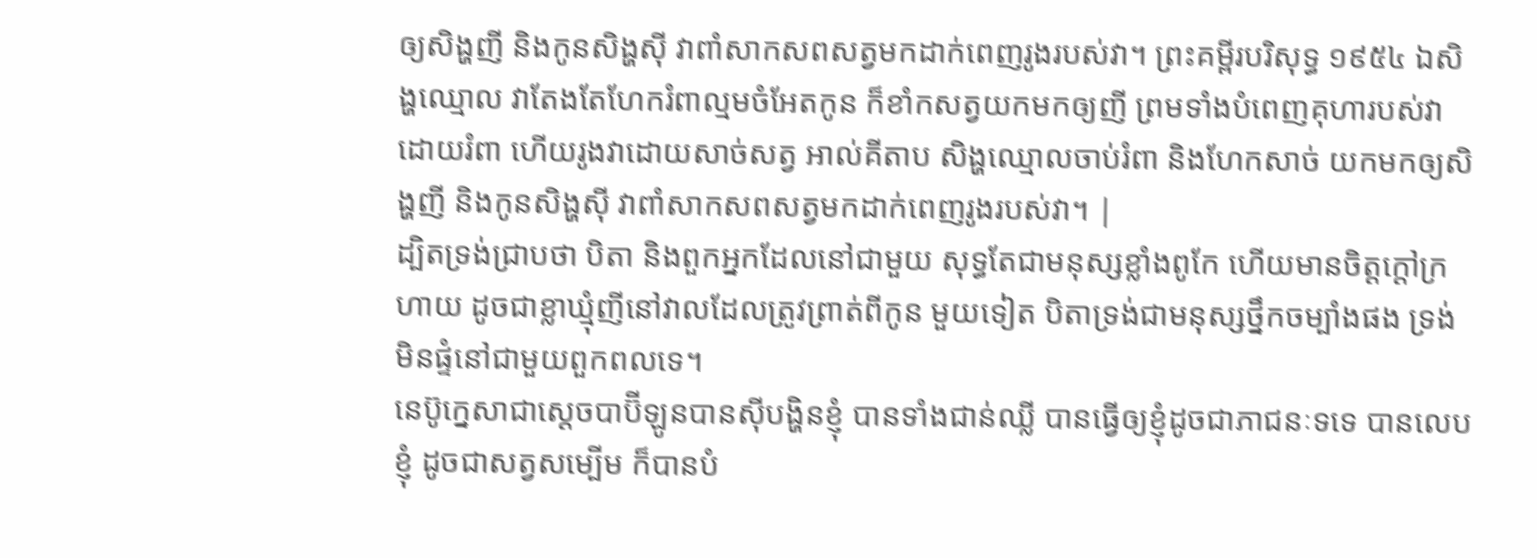ឲ្យសិង្ហញី និងកូនសិង្ហស៊ី វាពាំសាកសពសត្វមកដាក់ពេញរូងរបស់វា។ ព្រះគម្ពីរបរិសុទ្ធ ១៩៥៤ ឯសិង្ហឈ្មោល វាតែងតែហែករំពាល្មមចំអែតកូន ក៏ខាំកសត្វយកមកឲ្យញី ព្រមទាំងបំពេញគុហារបស់វាដោយរំពា ហើយរូងវាដោយសាច់សត្វ អាល់គីតាប សិង្ហឈ្មោលចាប់រំពា និងហែកសាច់ យកមកឲ្យសិង្ហញី និងកូនសិង្ហស៊ី វាពាំសាកសពសត្វមកដាក់ពេញរូងរបស់វា។ |
ដ្បិតទ្រង់ជ្រាបថា បិតា និងពួកអ្នកដែលនៅជាមួយ សុទ្ធតែជាមនុស្សខ្លាំងពូកែ ហើយមានចិត្តក្តៅក្រហាយ ដូចជាខ្លាឃ្មុំញីនៅវាលដែលត្រូវព្រាត់ពីកូន មួយទៀត បិតាទ្រង់ជាមនុស្សថ្នឹកចម្បាំងផង ទ្រង់មិនផ្ទំនៅជាមួយពួកពលទេ។
នេប៊ូក្នេសាជាស្តេចបាប៊ីឡូនបានស៊ីបង្ហិនខ្ញុំ បានទាំងជាន់ឈ្លី បានធ្វើឲ្យខ្ញុំដូចជាភាជនៈទទេ បានលេបខ្ញុំ ដូចជាសត្វសម្បើម ក៏បានបំ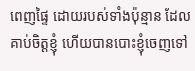ពេញផ្ទៃ ដោយរបស់ទាំងប៉ុន្មាន ដែលគាប់ចិត្តខ្ញុំ ហើយបានបោះខ្ញុំចេញទៅ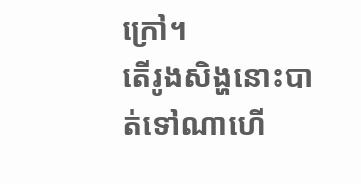ក្រៅ។
តើរូងសិង្ហនោះបាត់ទៅណាហើ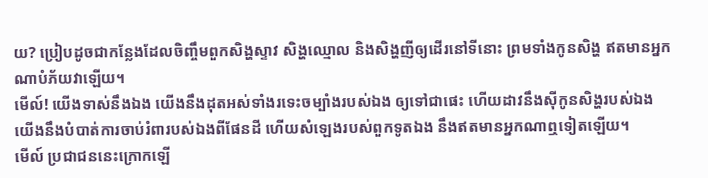យ? ប្រៀបដូចជាកន្លែងដែលចិញ្ចឹមពួកសិង្ហស្ទាវ សិង្ហឈ្មោល និងសិង្ហញីឲ្យដើរនៅទីនោះ ព្រមទាំងកូនសិង្ហ ឥតមានអ្នកណាបំភ័យវាឡើយ។
មើល៍! យើងទាស់នឹងឯង យើងនឹងដុតអស់ទាំងរទេះចម្បាំងរបស់ឯង ឲ្យទៅជាផេះ ហើយដាវនឹងស៊ីកូនសិង្ហរបស់ឯង យើងនឹងបំបាត់ការចាប់រំពារបស់ឯងពីផែនដី ហើយសំឡេងរបស់ពួកទូតឯង នឹងឥតមានអ្នកណាឮទៀតឡើយ។
មើល៍ ប្រជាជននេះក្រោកឡើ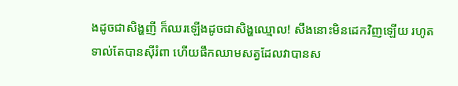ងដូចជាសិង្ហញី ក៏ឈរឡើងដូចជាសិង្ហឈ្មោល! សឹងនោះមិនដេកវិញឡើយ រហូតទាល់តែបានស៊ីរំពា ហើយផឹកឈាមសត្វដែលវាបានស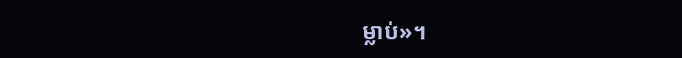ម្លាប់»។